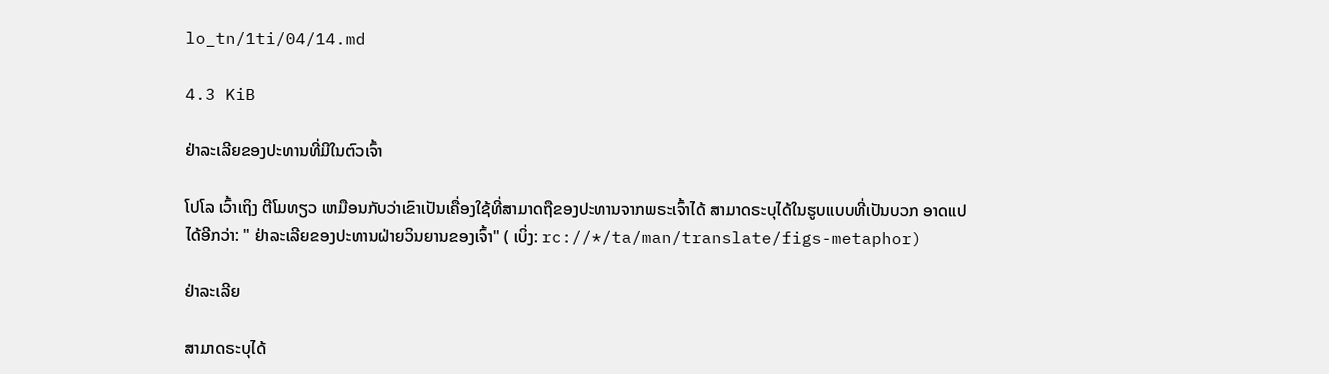lo_tn/1ti/04/14.md

4.3 KiB

ຢ່າລະເລີຍຂອງປະທານທີ່ມີໃນຕົວເຈົ້າ

ໂປໂລ ເວົ້າເຖິງ ຕີໂມທຽວ ເຫມືອນກັບວ່າເຂົາເປັນເຄື່ອງໃຊ້ທີ່ສາມາດຖືຂອງປະທານຈາກພຣະເຈົ້າໄດ້ ສາມາດຣະບຸໄດ້ໃນຮູບແບບທີ່ເປັນບວກ ອາດແປໄດ້ອີກວ່າ: " ຢ່າລະເລີຍຂອງປະທານຝ່າຍວິນຍານຂອງເຈົ້າ" ( ເບິ່ງ: rc://*/ta/man/translate/figs-metaphor)

ຢ່າລະເລີຍ

ສາມາດຣະບຸໄດ້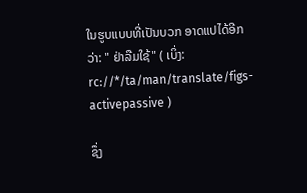ໃນຮູບແບບທີ່ເປັນບວກ ອາດແປໄດ້ອີກວ່າ: " ຢ່າລືມໃຊ້" ( ເບິ່ງ: rc://*/ta/man/translate/figs-activepassive )

ຊຶ່ງ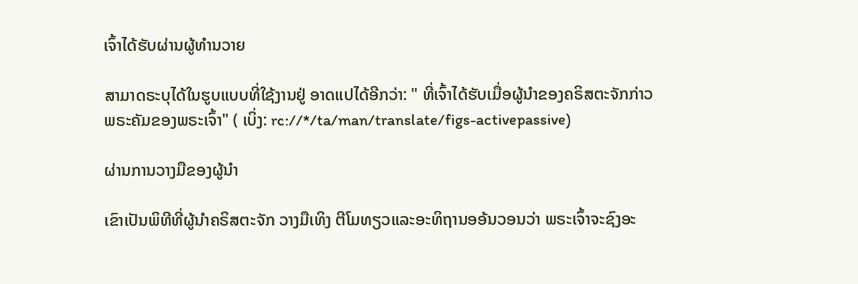ເຈົ້າໄດ້ຮັບຜ່ານຜູ້ທຳນວາຍ

ສາມາດຣະບຸໄດ້ໃນຮູບແບບທີ່ໃຊ້ງານຢູ່ ອາດແປໄດ້ອີກວ່າ: " ທີ່ເຈົ້າໄດ້ຮັບເມື່ອຜູ້ນຳຂອງຄຣິສຕະຈັກກ່າວພຣະຄັມຂອງພຣະເຈົ້າ" ( ເບິ່ງ: rc://*/ta/man/translate/figs-activepassive)

ຜ່ານການວາງມືຂອງຜູ້ນຳ

ເຂົາເປັນພິທີທີ່ຜູ້ນຳຄຣິສຕະຈັກ ວາງມືເທິງ ຕີໂມທຽວແລະອະທິຖານອອ້ນວອນວ່າ ພຣະເຈົ້າຈະຊົງອະ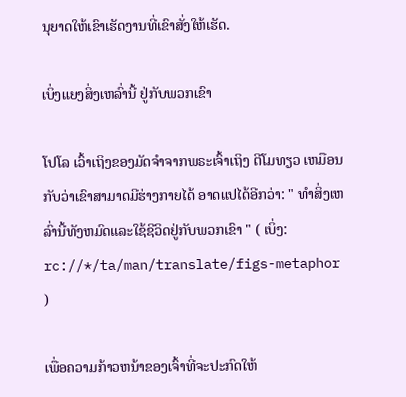ນຸຍາດໃຫ້ເຂົາເຮັດງານທີ່ເຂົາສັ່ງໃຫ້ເຮັດ.

ເບິ່ງແຍງສິ່ງເຫລົ່ານີ້ ຢູ່ກັບພວກເຂົາ

ໂປໂລ ເວົ້າເຖິງຂອງມັດຈຳຈາກພຣະເຈົ້າເຖິງ ຕີໂມທຽວ ເຫມືອນກັບວ່າເຂົາສາມາດມີຮ່າງກາຍໄດ້ ອາດແປໄດ້ອີກວ່າ: " ທຳສິ່ງເຫລົ່ານີ້ທັງຫມົດແລະໃຊ້ຊີວິດຢູ່ກັບພວກເຂົາ " ( ເບິ່ງ: rc://*/ta/man/translate/figs-metaphor )

ເພື່ອຄວາມກ້າວຫນ້າຂອງເຈົ້າທີ່ຈະປະກົດໃຫ້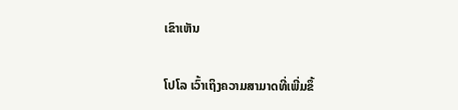ເຂົາເຫັນ

ໂປໂລ ເວົ້າເຖິງຄວາມສາມາດທີ່ເພີ່ມຂຶ້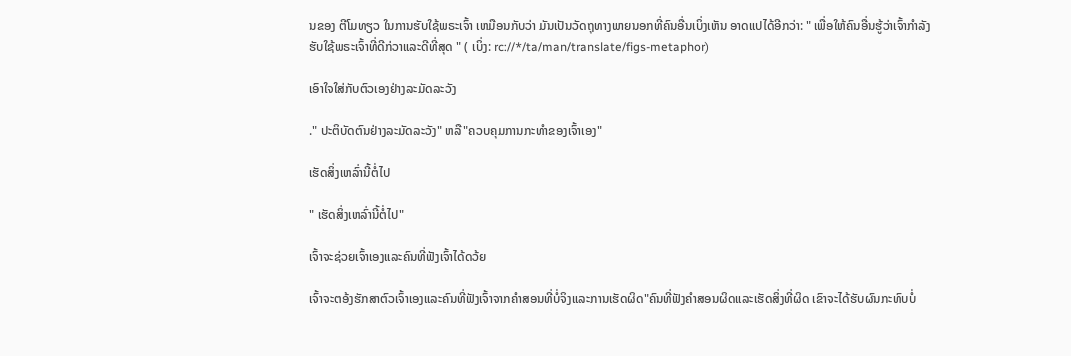ນຂອງ ຕີໂມທຽວ ໃນການຮັບໃຊ້ພຣະເຈົ້າ ເຫມືອນກັບວ່າ ມັນເປັນວັດຖຸທາງພາຍນອກທີ່ຄົນອື່ນເບິ່ງເຫັນ ອາດແປໄດ້ອີກວ່າ: " ເພື່ອໃຫ້ຄົນອື່ນຮູ້ວ່າເຈົ້າກຳລັງຮັບໃຊ້ພຣະເຈົ້າທີ່ດີກ່ວາແລະດີທີ່ສຸດ " ( ເບິ່ງ: rc://*/ta/man/translate/figs-metaphor)

ເອົາໃຈໃສ່ກັບຕົວເອງຢ່າງລະມັດລະວັງ

." ປະຕິບັດຕົນຢ່າງລະມັດລະວັງ" ຫລື"ຄວບຄຸມການກະທຳຂອງເຈົ້າເອງ"

ເຮັດສິ່ງເຫລົ່ານີ້ຕໍ່ໄປ

" ເຮັດສິ່ງເຫລົ່ານີ້ຕໍ່ໄປ"

ເຈົ້າຈະຊ່ວຍເຈົ້າເອງແລະຄົນທີ່ຟັງເຈົ້າໄດ້ດວ້ຍ

ເຈົ້າຈະຕອ້ງຮັກສາຕົວເຈົ້າເອງແລະຄົນທີ່ຟັງເຈົ້າຈາກຄຳສອນທີ່ບໍ່ຈິງແລະການເຮັດຜິດ"ຄົນທີ່ຟັງຄຳສອນຜິດແລະເຮັດສິ່ງທີ່ຜິດ ເຂົາຈະໄດ້ຮັບຜົນກະທົບບໍ່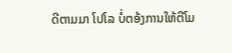ດີຕາມມາ ໂປໂລ ບໍ່ຕອ້ງການໃຫ້ຕີໂມ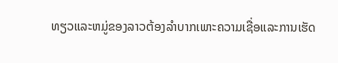ທຽວແລະຫມູ່ຂອງລາວຕ້ອງລຳບາກເພາະຄວາມເຊື່ອແລະການເຮັດ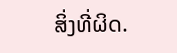ສິ່ງທີ່ຜິດ.